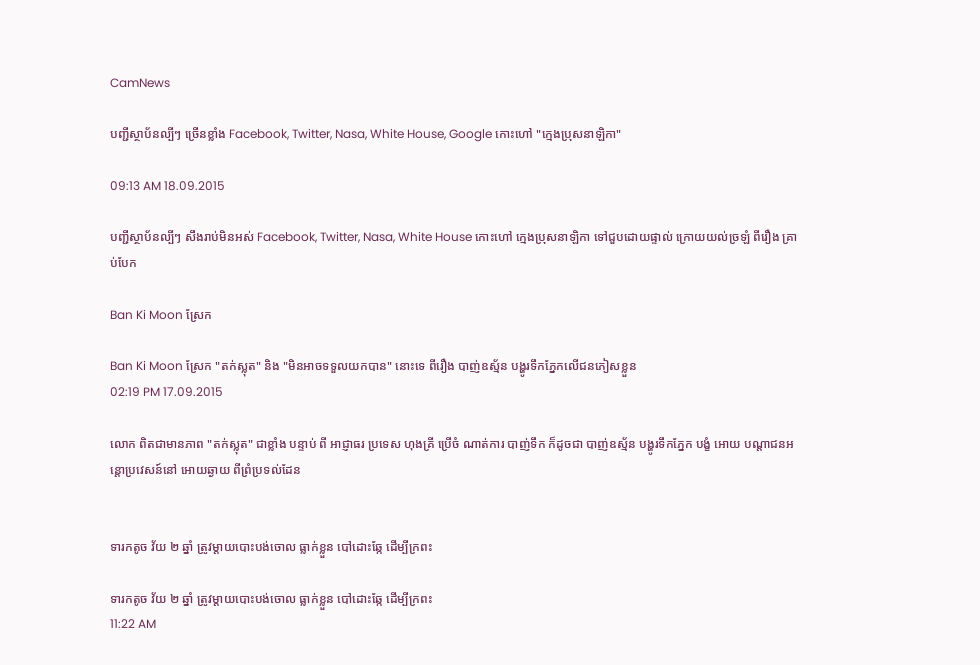CamNews

បញ្ជីស្ថាប័នល្បីៗ ច្រើនខ្លាំង Facebook, Twitter, Nasa, White House, Google កោះហៅ "ក្មេងប្រុសនាឡិកា"

09:13 AM 18.09.2015

បញ្ជីស្ថាប័នល្បីៗ សឹងរាប់មិនអស់ Facebook, Twitter, Nasa, White House កោះហៅ ក្មេងប្រុសនាឡិកា ទៅជួបដោយផ្ទាល់ ក្រោយយល់ច្រឡំ ពីរឿង គ្រាប់បែក

Ban Ki Moon ស្រែក

Ban Ki Moon ស្រែក "តក់ស្លុត" និង "មិនអាចទទួលយកបាន" នោះទេ ពីរឿង បាញ់ឧស្ម័ន បង្ហូរទឹកភ្នែកលើជនភៀសខ្លួន
02:19 PM 17.09.2015

លោក ពិតជាមានភាព "តក់ស្លុត" ជាខ្លាំង បន្ទាប់ ពី អាជ្ញាធរ ប្រទេស ហុងគ្រី ប្រើចំ ណាត់ការ បាញ់ទឹក ក៏ដូចជា បាញ់ឧស្ម័ន បង្ហូរទឹកភ្នែក បង្ខំ អោយ បណ្តាជនអន្តោប្រវេសន៍នៅ អោយឆ្ងាយ ពីព្រំប្រទល់ដែន


ទារកតូច វ័យ ២ ឆ្នាំ ត្រូវម្តាយបោះបង់ចោល ធ្លាក់ខ្លួន បៅដោះឆ្កែ ដើម្បីក្រពះ

ទារកតូច វ័យ ២ ឆ្នាំ ត្រូវម្តាយបោះបង់ចោល ធ្លាក់ខ្លួន បៅដោះឆ្កែ ដើម្បីក្រពះ
11:22 AM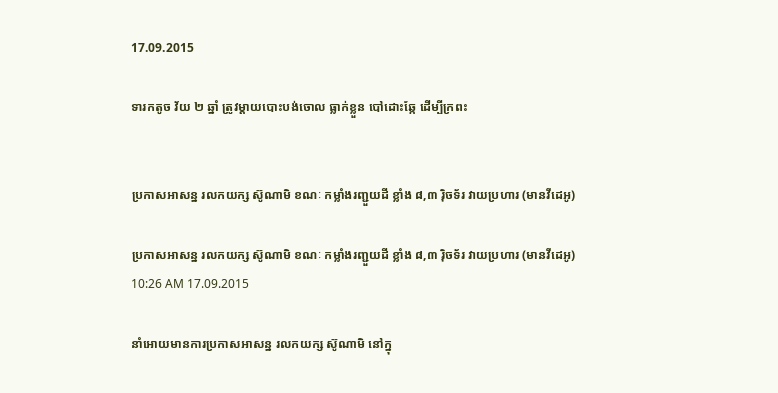17.09.2015

ទារកតូច វ័យ ២ ឆ្នាំ ត្រូវម្តាយបោះបង់ចោល ធ្លាក់ខ្លួន បៅដោះឆ្កែ ដើម្បីក្រពះ


ប្រកាសអាសន្ន រលកយក្ស ស៊ូណាមិ ខណៈ កម្លាំងរញ្ជួយដី ខ្លាំង ៨,៣ រ៉ិចទ័រ វាយប្រហារ (មានវីដេអូ)

ប្រកាសអាសន្ន រលកយក្ស ស៊ូណាមិ ខណៈ កម្លាំងរញ្ជួយដី ខ្លាំង ៨,៣ រ៉ិចទ័រ វាយប្រហារ (មានវីដេអូ)
10:26 AM 17.09.2015

នាំអោយមានការប្រកាសអាសន្ន រលកយក្ស ស៊ូណាមិ នៅក្នុ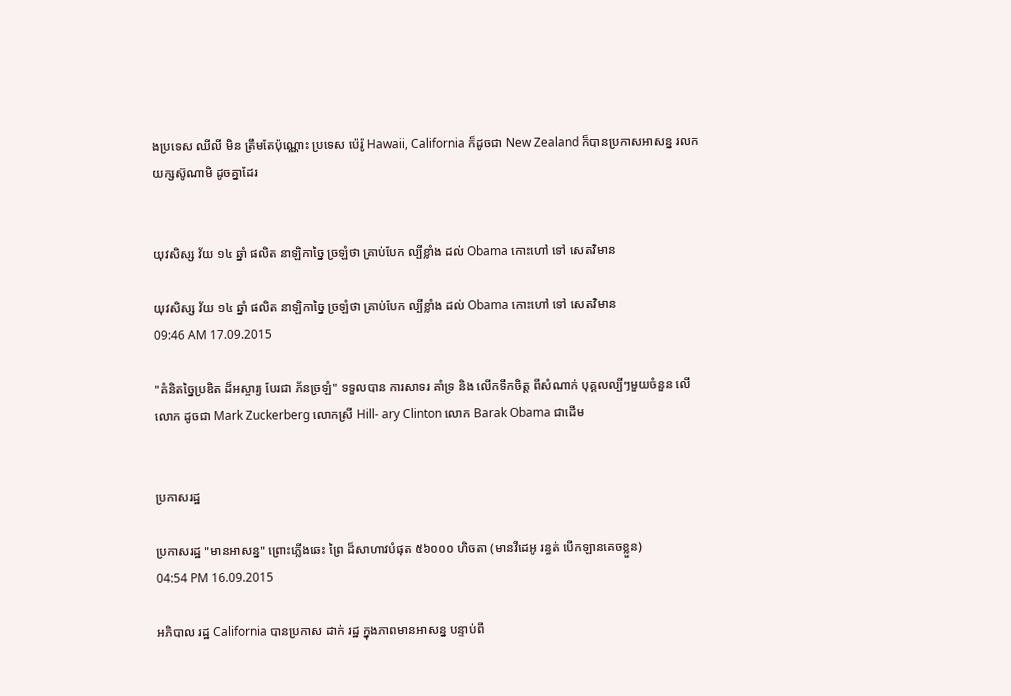ងប្រទេស ឈីលី មិន ត្រឹមតែប៉ុណ្ណោះ ប្រទេស ប៉េរ៉ូ Hawaii, California ក៏ដូចជា New Zealand ក៏បានប្រកាសអាសន្ន រលកយក្សស៊ូណាមិ ដូចគ្នាដែរ


យុវសិស្ស វ័យ ១៤ ឆ្នាំ ផលិត នាឡិកាច្នៃ ច្រឡំថា គ្រាប់បែក ល្បីខ្លាំង ដល់ Obama កោះហៅ ទៅ សេតវិមាន

យុវសិស្ស វ័យ ១៤ ឆ្នាំ ផលិត នាឡិកាច្នៃ ច្រឡំថា គ្រាប់បែក ល្បីខ្លាំង ដល់ Obama កោះហៅ ទៅ សេតវិមាន
09:46 AM 17.09.2015

"គំនិតច្នៃប្រឌិត ដ៏អស្ចារ្យ បែរជា ភ័នច្រឡំ" ទទួលបាន ការសាទរ គាំទ្រ និង លើកទឹកចិត្ត ពីសំណាក់ បុគ្គលល្បីៗមួយចំនួន លើលោក ដូចជា Mark Zuckerberg លោកស្រី Hill- ary Clinton លោក Barak Obama ជាដើម


ប្រកាសរដ្ឋ

ប្រកាសរដ្ឋ "មានអាសន្ន" ព្រោះភ្លើងឆេះ ព្រៃ ដ៏សាហាវបំផុត ៥៦០០០ ហិចតា (មានវីដេអូ រន្ធត់ បើកឡានគេចខ្លួន)
04:54 PM 16.09.2015

អភិបាល រដ្ឋ California បានប្រកាស ដាក់ រដ្ឋ ក្នុងភាពមានអាសន្ន បន្ទាប់ពី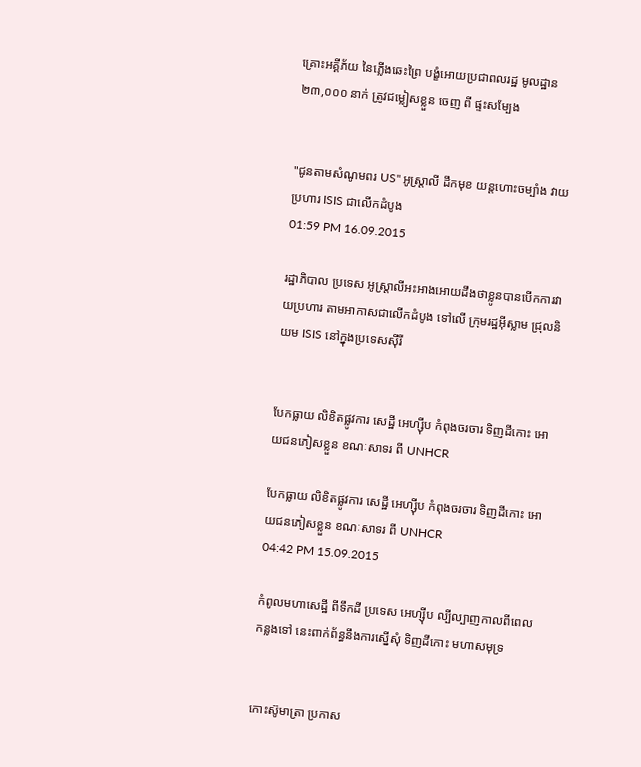គ្រោះអគ្គីភ័យ នៃភ្លើងឆេះព្រៃ បង្ខំអោយប្រជាពលរដ្ឋ មូលដ្ឋាន ២៣,០០០ នាក់ ត្រូវជម្លៀសខ្លួន ចេញ ពី ផ្ទះសម្បែង


"ជូនតាមសំណូមពរ US" អូស្រ្តាលី ដឹកមុខ យន្តហោះចម្បាំង វាយប្រហារ ISIS ជាលើកដំបូង
01:59 PM 16.09.2015

រដ្ឋាភិបាល ប្រទេស អូស្ត្រាលីអះអាងអោយដឹងថាខ្លូនបានបើកការវាយប្រហារ តាមអាកាសជាលើកដំបូង ទៅលើ ក្រុមរដ្ឋអ៊ីស្លាម ជ្រុលនិយម ISIS នៅក្នុងប្រទេសស៊ីរី


បែកធ្លាយ លិខិតផ្លូវការ សេដ្ឋី អេហ្ស៊ីប កំពុងចរចារ ទិញដីកោះ អោយជនភៀសខ្លួន ខណៈសាទរ ពី UNHCR

បែកធ្លាយ លិខិតផ្លូវការ សេដ្ឋី អេហ្ស៊ីប កំពុងចរចារ ទិញដីកោះ អោយជនភៀសខ្លួន ខណៈសាទរ ពី UNHCR
04:42 PM 15.09.2015

កំពូលមហាសេដ្ឋី ពីទឹកដី ប្រទេស អេហ្ស៊ីប ល្បីល្បាញកាលពីពេលកន្លងទៅ នេះពាក់ព័ន្ធនឹងការស្នើសុំ ទិញដីកោះ មហាសមុទ្រ


កោះស៊ូមាត្រា ប្រកាស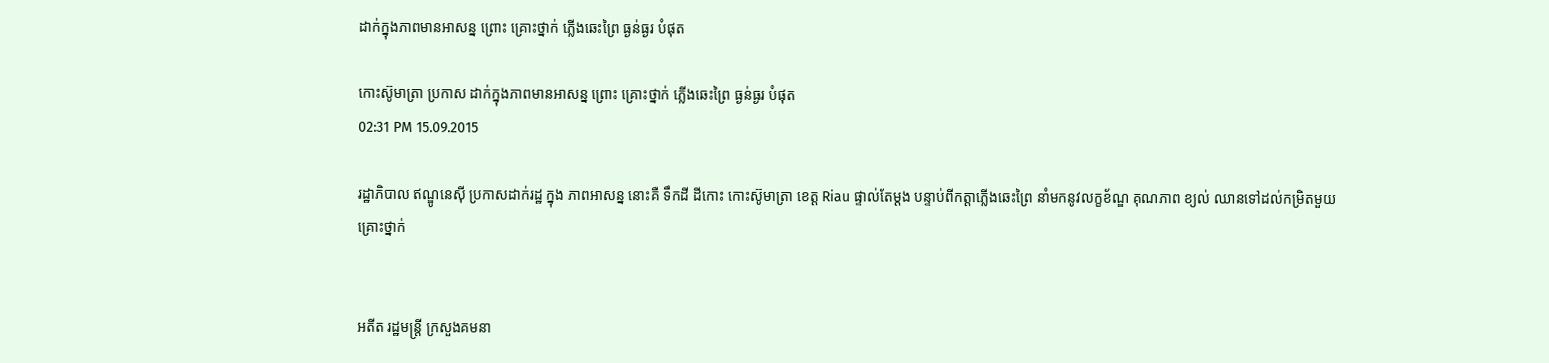ដាក់ក្នុងភាពមានអាសន្ន ព្រោះ គ្រោះថ្នាក់ ភ្លើងឆេះព្រៃ ធ្ងន់ធ្ងរ បំផុត

កោះស៊ូមាត្រា ប្រកាស ដាក់ក្នុងភាពមានអាសន្ន ព្រោះ គ្រោះថ្នាក់ ភ្លើងឆេះព្រៃ ធ្ងន់ធ្ងរ បំផុត
02:31 PM 15.09.2015

រដ្ឋាភិបាល ឥណ្ឌូនេស៊ី ប្រកាសដាក់រដ្ឋ ក្នុង ភាពអាសន្ន នោះគឺ ទឹកដី ដីកោះ កោះស៊ូមាត្រា ខេត្ត Riau ផ្ទាល់តែម្តង បន្ទាប់ពីកត្តាភ្លើងឆេះព្រៃ នាំមកនូវលក្ខខ័ណ្ឌ គុណភាព ខ្យល់ ឈានទៅដល់កម្រិតមួយ គ្រោះថ្នាក់


អតីត រដ្ឋមន្រ្តី ក្រសួងគមនា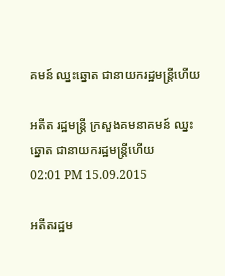គមន៍ ឈ្នះឆ្នោត ជានាយករដ្ឋមន្រ្តីហើយ

អតីត រដ្ឋមន្រ្តី ក្រសួងគមនាគមន៍ ឈ្នះឆ្នោត ជានាយករដ្ឋមន្រ្តីហើយ
02:01 PM 15.09.2015

អតីតរដ្ឋម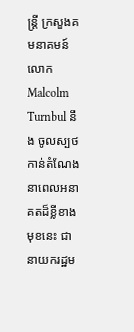ន្រ្តី ក្រសួងគមនាគមន៍ លោក Malcolm Turnbul នឹង ចូលស្បថកាន់តំណែង នាពេលអនាគតដ៏ខ្លីខាងមុខនេះ ជា នាយករដ្ឋម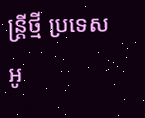ន្រ្តីថ្មី ប្រទេសអូ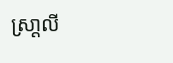ស្រា្តលី